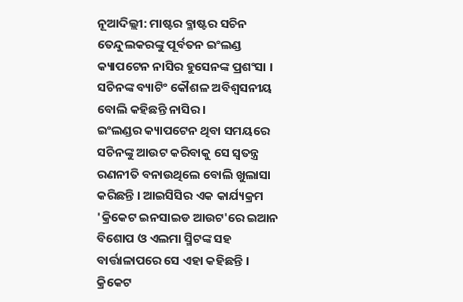ନୂଆଦିଲ୍ଲୀ: ମାଷ୍ଟର ବ୍ଳାଷ୍ଟର ସଚିନ ତେନ୍ଦୁଲକରଙ୍କୁ ପୂର୍ବତନ ଇଂଲଣ୍ଡ କ୍ୟାପଟେନ ନାସିର ହୁସେନଙ୍କ ପ୍ରଶଂସା । ସଚିନଙ୍କ ବ୍ୟାଟିଂ କୌଶଳ ଅବିଶ୍ବସନୀୟ ବୋଲି କହିଛନ୍ତି ନାସିର ।
ଇଂଲଣ୍ଡର କ୍ୟାପଟେନ ଥିବା ସମୟରେ ସଚିନଙ୍କୁ ଆଉଟ କରିବାକୁ ସେ ସ୍ବତନ୍ତ୍ର ରଣନୀତି ବନାଉଥିଲେ ବୋଲି ଖୁଲାସା କରିଛନ୍ତି । ଆଇସିସିର ଏକ କାର୍ଯ୍ୟକ୍ରମ 'କ୍ରିକେଟ ଇନସାଇଡ ଆଉଟ'ରେ ଇଆନ ବିଶୋପ ଓ ଏଲମା ସ୍ମିଟଙ୍କ ସହ ବାର୍ତ୍ତାଳାପରେ ସେ ଏହା କହିଛନ୍ତି ।
କ୍ରିକେଟ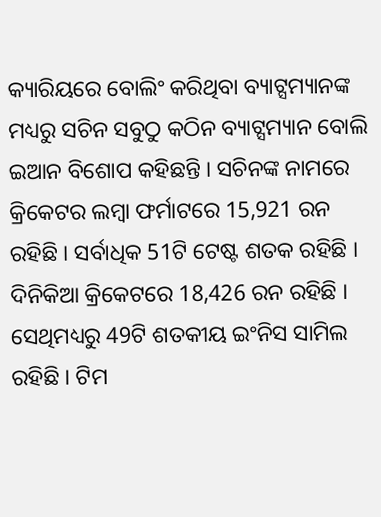କ୍ୟାରିୟରେ ବୋଲିଂ କରିଥିବା ବ୍ୟାଟ୍ସମ୍ୟାନଙ୍କ ମଧ୍ୟରୁ ସଚିନ ସବୁଠୁ କଠିନ ବ୍ୟାଟ୍ସମ୍ୟାନ ବୋଲି ଇଆନ ବିଶୋପ କହିଛନ୍ତି । ସଚିନଙ୍କ ନାମରେ କ୍ରିକେଟର ଲମ୍ବା ଫର୍ମାଟରେ 15,921 ରନ ରହିଛି । ସର୍ବାଧିକ 51ଟି ଟେଷ୍ଟ ଶତକ ରହିଛି । ଦିନିକିଆ କ୍ରିକେଟରେ 18,426 ରନ ରହିଛି । ସେଥିମଧ୍ୟରୁ 49ଟି ଶତକୀୟ ଇଂନିସ ସାମିଲ ରହିଛି । ଟିମ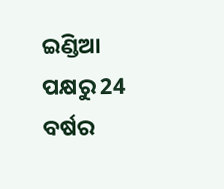ଇଣ୍ଡିଆ ପକ୍ଷରୁ 24 ବର୍ଷର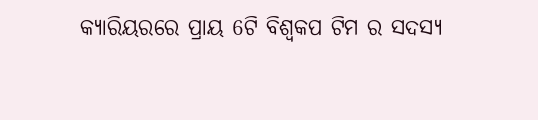କ୍ୟାରିୟରରେ ପ୍ରାୟ 6ଟି ବିଶ୍ବକପ ଟିମ ର ସଦସ୍ୟ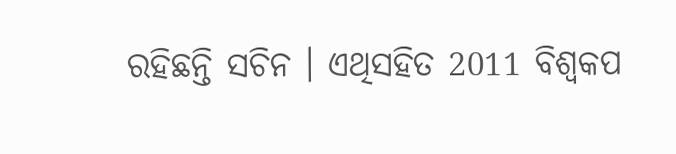ରହିଛନ୍ତି ସଚିନ । ଏଥିସହିତ 2011 ବିଶ୍ବକପ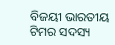ବିଜୟୀ ଭାରତୀୟ ଟିମର ସଦସ୍ୟ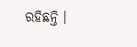ରହିଛନ୍ତି ।